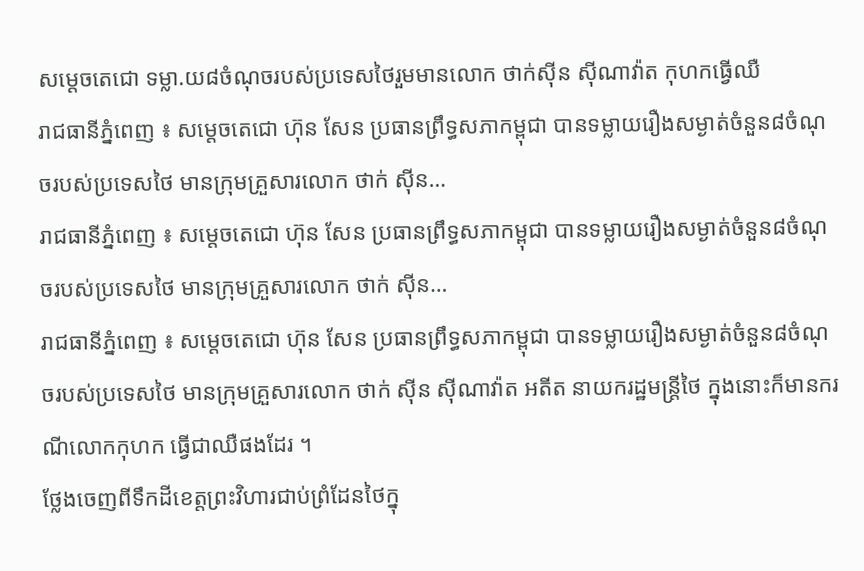សម្តេចតេជោ ទម្លា.យ៨ចំណុចរបស់ប្រទេសថៃរួមមានលោក ថាក់ស៊ីន ស៊ីណាវ៉ាត កុហកធ្វើឈឺ
រាជធានីភ្នំពេញ ៖ សម្តេចតេជោ ហ៊ុន សែន ប្រធានព្រឹទ្ធសភាកម្ពុជា បានទម្លាយរឿងសម្ងាត់ចំនួន៨ចំណុចរបស់ប្រទេសថៃ មានក្រុមគ្រួសារលោក ថាក់ ស៊ីន…
រាជធានីភ្នំពេញ ៖ សម្តេចតេជោ ហ៊ុន សែន ប្រធានព្រឹទ្ធសភាកម្ពុជា បានទម្លាយរឿងសម្ងាត់ចំនួន៨ចំណុចរបស់ប្រទេសថៃ មានក្រុមគ្រួសារលោក ថាក់ ស៊ីន…
រាជធានីភ្នំពេញ ៖ សម្តេចតេជោ ហ៊ុន សែន ប្រធានព្រឹទ្ធសភាកម្ពុជា បានទម្លាយរឿងសម្ងាត់ចំនួន៨ចំណុចរបស់ប្រទេសថៃ មានក្រុមគ្រួសារលោក ថាក់ ស៊ីន ស៊ីណាវ៉ាត អតីត នាយករដ្ឋមន្ត្រីថៃ ក្នុងនោះក៏មានករណីលោកកុហក ធ្វើជាឈឺផងដែរ ។
ថ្លែងចេញពីទឹកដីខេត្តព្រះវិហារជាប់ព្រំដែនថៃក្នុ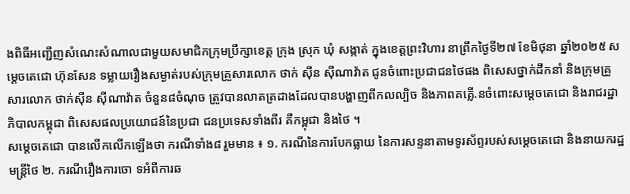ងពិធីអញ្ជើញសំណេះសំណាលជាមួយសមាជិកក្រុមប្រឹក្សាខេត្ត ក្រុង ស្រុក ឃុំ សង្កាត់ ក្នុងខេត្តព្រះវិហារ នាព្រឹកថ្ងៃទី២៧ ខែមិថុនា ឆ្នាំ២០២៥ សម្តេចតេជោ ហ៊ុនសែន ទម្លាយរឿងសម្ងាត់របស់ក្រុមគ្រួសារលោក ថាក់ ស៊ីន ស៊ីណាវ៉ាត ជូនចំពោះប្រជាជនថៃផង ពិសេសថ្នាក់ដឹកនាំ និងក្រុមគ្រួសារលោក ថាក់ស៊ីន ស៊ីណាវ៉ាត ចំនួន៨ចំណុច ត្រូវបានលាតត្រដាងដែលបានបង្ហាញពីកលល្បិច និងភាពគគ្លើ.នចំពោះសម្តេចតេជោ និងរាជរដ្ឋាភិបាលកម្ពុជា ពិសេសផលប្រយោជន៍នៃប្រជា ជនប្រទេសទាំងពីរ គឺកម្ពុជា និងថៃ ។
សម្តេចតេជោ បានលើកលើកឡើងថា ករណីទាំង៨ រួមមាន ៖ ១. ករណីនៃការបែកធ្លាយ នៃការសន្ទនាតាមទូរស័ព្ទរបស់សម្តេចតេជោ និងនាយករដ្ឋមន្ត្រីថៃ ២. ករណីរឿងការចោ ទអំពីការឆ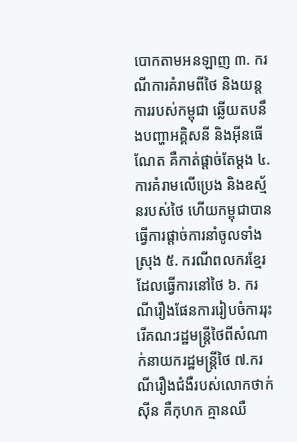បោកតាមអនឡាញ ៣. ករណីការគំរាមពីថៃ និងយន្តការរបស់កម្ពុជា ឆ្លើយតបនឹងបញ្ហាអគ្គិសនី និងអ៊ីនធើណែត គឺកាត់ផ្តាច់តែម្តង ៤. ការគំរាមលើប្រេង និងឧស្ម័នរបស់ថៃ ហើយកម្ពុជាបានធ្វើការផ្តាច់ការនាំចូលទាំងស្រុង ៥. ករណីពលករខ្មែរដែលធ្វើការនៅថៃ ៦. ករណីរឿងផែនការរៀបចំការរុះរើគណ:រដ្ឋមន្ត្រីថៃពីសំណាក់នាយករដ្ឋមន្ត្រីថៃ ៧.ករណីរឿងជំងឺរបស់លោកថាក់ស៊ីន គឺកុហក គ្មានឈឺ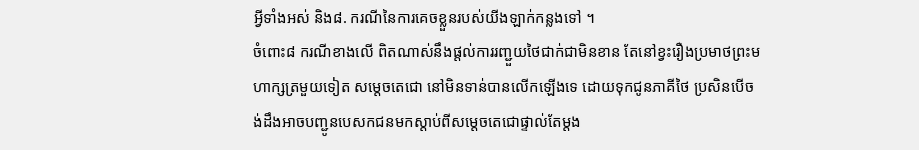អ្វីទាំងអស់ និង៨. ករណីនៃការគេចខ្លួនរបស់យីងឡាក់កន្លងទៅ ។
ចំពោះ៨ ករណីខាងលើ ពិតណាស់នឹងផ្តល់ការរញ្ជួយថៃជាក់ជាមិនខាន តែនៅខ្វះរឿងប្រមាថព្រះមហាក្សត្រមួយទៀត សម្តេចតេជោ នៅមិនទាន់បានលើកឡើងទេ ដោយទុកជូនភាគីថៃ ប្រសិនបើចង់ដឹងអាចបញ្ជូនបេសកជនមកស្តាប់ពីសម្តេចតេជោផ្ទាល់តែម្តង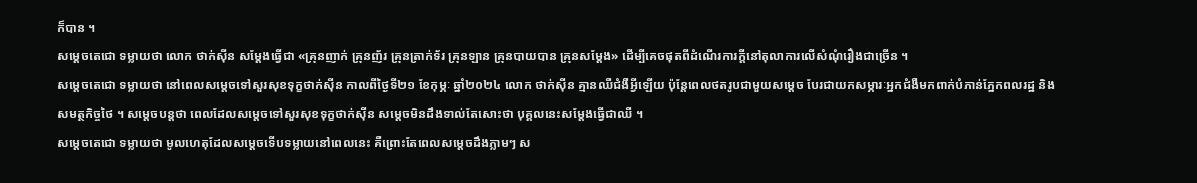ក៏បាន ។
សម្ដេចតេជោ ទម្លាយថា លោក ថាក់ស៊ីន សម្ដែងធ្វើជា «គ្រុនញាក់ គ្រុនញ័រ គ្រុនត្រាក់ទ័រ គ្រុនឡាន គ្រុនបាយបាន គ្រុនសម្ដែង» ដើម្បីគេចផុតពីដំណើរការក្ដីនៅតុលាការលើសំណុំរឿងជាច្រើន ។
សម្ដេចតេជោ ទម្លាយថា នៅពេលសម្ដេចទៅសួរសុខទុក្ខថាក់ស៊ីន កាលពីថ្ងៃទី២១ ខែកុម្ភៈ ឆ្នាំ២០២៤ លោក ថាក់ស៊ីន គ្មានឈឺជំងឺអ្វីឡើយ ប៉ុន្តែពេលថតរូបជាមួយសម្ដេច បែរជាយកសម្ភារៈអ្នកជំងឺមកពាក់បំភាន់ភ្នែកពលរដ្ឋ និងសមត្ថកិច្ចថៃ ។ សម្ដេចបន្តថា ពេលដែលសម្ដេចទៅសួរសុខទុក្ខថាក់ស៊ីន សម្ដេចមិនដឹងទាល់តែសោះថា បុគ្គលនេះសម្ដែងធ្វើជាឈឺ ។
សម្ដេចតេជោ ទម្លាយថា មូលហេតុដែលសម្ដេចទើបទម្លាយនៅពេលនេះ គឺព្រោះតែពេលសម្ដេចដឹងភ្លាមៗ ស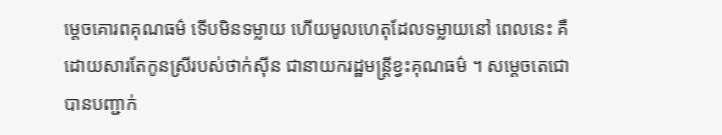ម្ដេចគោរពគុណធម៌ ទើបមិនទម្លាយ ហើយមូលហេតុដែលទម្លាយនៅ ពេលនេះ គឺដោយសារតែកូនស្រីរបស់ថាក់ស៊ីន ជានាយករដ្ឋមន្ត្រីខ្វះគុណធម៌ ។ សម្តេចតេជោ បានបញ្ជាក់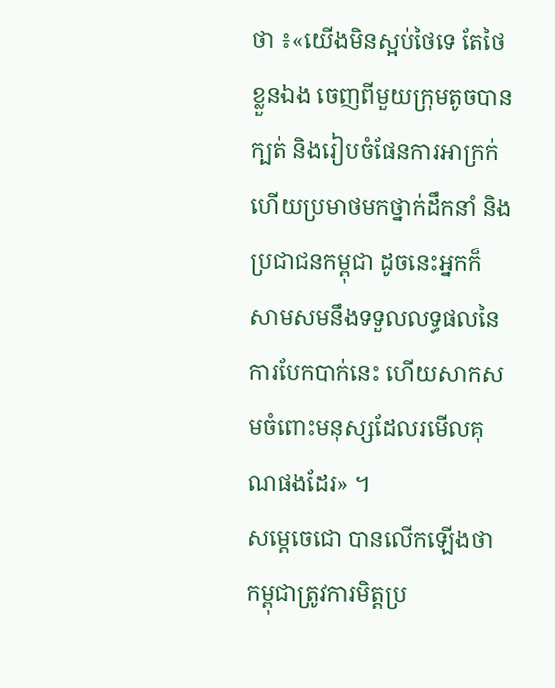ថា ៖«យើងមិនស្អប់ថៃទេ តែថៃខ្លួនឯង ចេញពីមួយក្រុមតូចបានក្បត់ និងរៀបចំផែនការអាក្រក់ ហើយប្រមាថមកថ្នាក់ដឹកនាំ និងប្រជាជនកម្ពុជា ដូចនេះអ្នកក៏ សាមសមនឹងទទួលលទ្ធផលនៃការបែកបាក់នេះ ហើយសាកសមចំពោះមនុស្សដែលរមើលគុណផងដែរ» ។
សម្តេចេជោ បានលើកឡើងថា កម្ពុជាត្រូវការមិត្តប្រ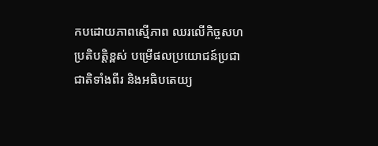កបដោយភាពស្មើភាព ឈរលើកិច្ចសហប្រតិបត្តិខ្ពស់ បម្រើផលប្រយោជន៍ប្រជាជាតិទាំងពីរ និងអធិបតេយ្យ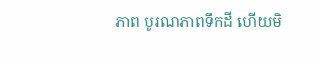ភាព បូរណភាពទឹកដី ហើយមិ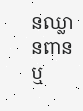នឈ្លានពាន ឬ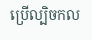ប្រើល្បិចកល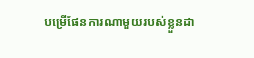បម្រើផែនការណាមួយរបស់ខ្លួនដា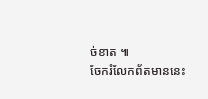ច់ខាត ៕
ចែករំលែកព័តមាននេះ